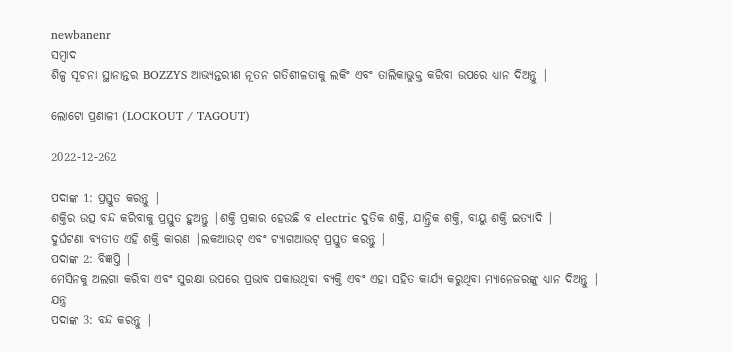newbanenr
ସମ୍ବାଦ
ଶିଳ୍ପ ସୂଚନା ସ୍ଥାନାନ୍ତର BOZZYS ଆଭ୍ୟନ୍ତରୀଣ ନୂତନ ଗତିଶୀଳତାକୁ ଲକିଂ ଏବଂ ତାଲିକାଭୁକ୍ତ କରିବା ଉପରେ ଧ୍ୟାନ ଦିଅନ୍ତୁ |

ଲୋଟୋ ପ୍ରଣାଳୀ (LOCKOUT / TAGOUT)

2022-12-262

ପଦାଙ୍କ 1: ପ୍ରସ୍ତୁତ କରନ୍ତୁ |
ଶକ୍ତିର ଉତ୍ସ ବନ୍ଦ କରିବାକୁ ପ୍ରସ୍ତୁତ ହୁଅନ୍ତୁ |ଶକ୍ତି ପ୍ରକାର ହେଉଛି ବ electric ଦୁତିକ ଶକ୍ତି, ଯାନ୍ତ୍ରିକ ଶକ୍ତି, ବାୟୁ ଶକ୍ତି ଇତ୍ୟାଦି |
ଦୁର୍ଘଟଣା ବ୍ୟତୀତ ଏହି ଶକ୍ତି କାରଣ |ଲକଆଉଟ୍ ଏବଂ ଟ୍ୟାଗଆଉଟ୍ ପ୍ରସ୍ତୁତ କରନ୍ତୁ |
ପଦାଙ୍କ 2: ବିଜ୍ଞପ୍ତି |
ମେସିନକୁ ଅଲଗା କରିବା ଏବଂ ସୁରକ୍ଷା ଉପରେ ପ୍ରଭାବ ପକାଉଥିବା ବ୍ୟକ୍ତି ଏବଂ ଏହା ସହିତ କାର୍ଯ୍ୟ କରୁଥିବା ମ୍ୟାନେଜରଙ୍କୁ ଧ୍ୟାନ ଦିଅନ୍ତୁ |
ଯନ୍ତ୍ର
ପଦାଙ୍କ 3: ବନ୍ଦ କରନ୍ତୁ |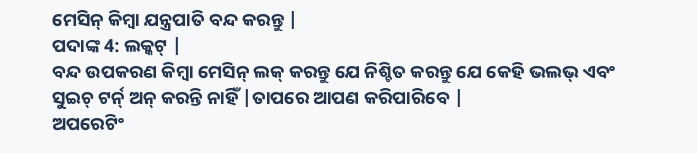ମେସିନ୍ କିମ୍ବା ଯନ୍ତ୍ରପାତି ବନ୍ଦ କରନ୍ତୁ |
ପଦାଙ୍କ 4: ଲକ୍କଟ୍ |
ବନ୍ଦ ଉପକରଣ କିମ୍ବା ମେସିନ୍ ଲକ୍ କରନ୍ତୁ ଯେ ନିଶ୍ଚିତ କରନ୍ତୁ ଯେ କେହି ଭଲଭ୍ ଏବଂ ସୁଇଚ୍ ଟର୍ନ୍ ଅନ୍ କରନ୍ତି ନାହିଁ |ତାପରେ ଆପଣ କରିପାରିବେ |
ଅପରେଟିଂ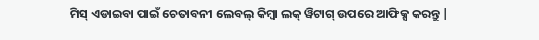ମିସ୍ ଏଡାଇବା ପାଇଁ ଚେତାବନୀ ଲେବଲ୍ କିମ୍ବା ଲକ୍ ୱିଟାଗ୍ ଉପରେ ଆଫିକ୍ସ କରନ୍ତୁ |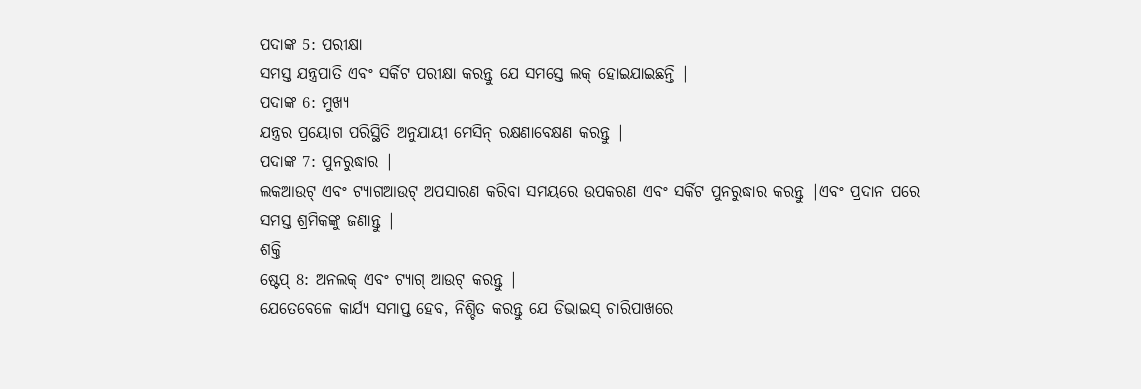ପଦାଙ୍କ 5: ପରୀକ୍ଷା
ସମସ୍ତ ଯନ୍ତ୍ରପାତି ଏବଂ ସର୍କିଟ ପରୀକ୍ଷା କରନ୍ତୁ ଯେ ସମସ୍ତେ ଲକ୍ ହୋଇଯାଇଛନ୍ତି |
ପଦାଙ୍କ 6: ମୁଖ୍ୟ
ଯନ୍ତ୍ରର ପ୍ରୟୋଗ ପରିସ୍ଥିତି ଅନୁଯାୟୀ ମେସିନ୍ ରକ୍ଷଣାବେକ୍ଷଣ କରନ୍ତୁ |
ପଦାଙ୍କ 7: ପୁନରୁଦ୍ଧାର |
ଲକଆଉଟ୍ ଏବଂ ଟ୍ୟାଗଆଉଟ୍ ଅପସାରଣ କରିବା ସମୟରେ ଉପକରଣ ଏବଂ ସର୍କିଟ ପୁନରୁଦ୍ଧାର କରନ୍ତୁ |ଏବଂ ପ୍ରଦାନ ପରେ ସମସ୍ତ ଶ୍ରମିକଙ୍କୁ ଜଣାନ୍ତୁ |
ଶକ୍ତି
ଷ୍ଟେପ୍ 8: ଅନଲକ୍ ଏବଂ ଟ୍ୟାଗ୍ ଆଉଟ୍ କରନ୍ତୁ |
ଯେତେବେଳେ କାର୍ଯ୍ୟ ସମାପ୍ତ ହେବ, ନିଶ୍ଚିତ କରନ୍ତୁ ଯେ ଡିଭାଇସ୍ ଚାରିପାଖରେ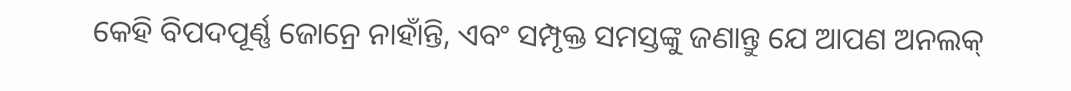କେହି ବିପଦପୂର୍ଣ୍ଣ ଜୋନ୍ରେ ନାହାଁନ୍ତି, ଏବଂ ସମ୍ପୃକ୍ତ ସମସ୍ତଙ୍କୁ ଜଣାନ୍ତୁ ଯେ ଆପଣ ଅନଲକ୍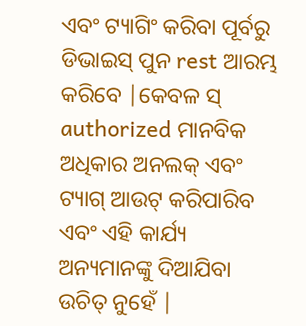ଏବଂ ଟ୍ୟାଗିଂ କରିବା ପୂର୍ବରୁ ଡିଭାଇସ୍ ପୁନ rest ଆରମ୍ଭ କରିବେ |କେବଳ ସ୍ authorized ମାନବିକ ଅଧିକାର ଅନଲକ୍ ଏବଂ ଟ୍ୟାଗ୍ ଆଉଟ୍ କରିପାରିବ ଏବଂ ଏହି କାର୍ଯ୍ୟ ଅନ୍ୟମାନଙ୍କୁ ଦିଆଯିବା ଉଚିତ୍ ନୁହେଁ |